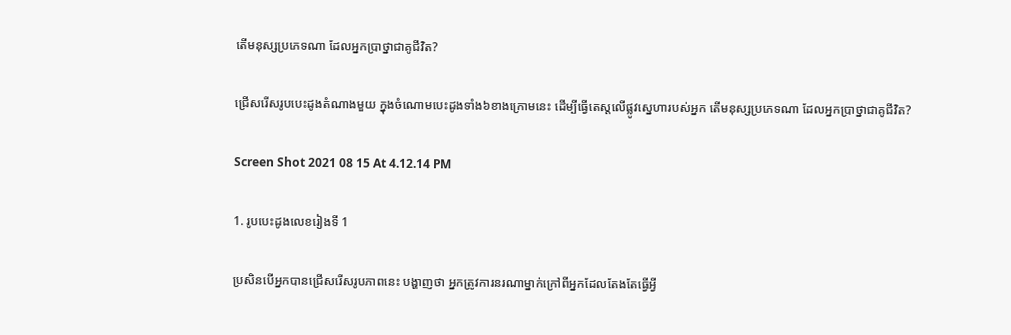តើមនុស្សប្រភេទណា ដែលអ្នកប្រាថ្នាជាគូជីវិត?

ជ្រើសរើសរូបបេះដូងតំណាងមួយ ក្នុងចំណោមបេះដូងទាំង៦ខាងក្រោមនេះ ដើម្បីធ្វើតេស្តលើផ្លូវស្នេហារបស់អ្នក តើមនុស្សប្រភេទណា ដែលអ្នកប្រាថ្នាជាគូជីវិត?

Screen Shot 2021 08 15 At 4.12.14 PM

1. រូបបេះដូងលេខរៀងទី 1

ប្រសិនបើអ្នកបានជ្រើសរើសរូបភាពនេះ បង្ហាញថា អ្នកត្រូវការនរណាម្នាក់ក្រៅពីអ្នកដែលតែងតែធ្វើអ្វី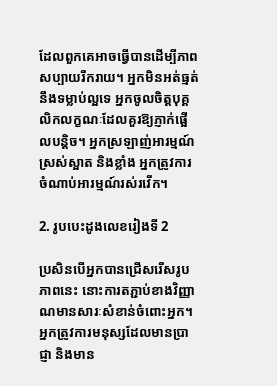ដែលពួកគេអាចធ្វើបានដើម្បីភាពសប្បាយរីករាយ។ អ្នកមិនអត់ធ្មត់នឹងទម្លាប់ល្អទេ អ្នកចូលចិត្តបុគ្គលិកលក្ខណៈដែលគួរឱ្យភ្ញាក់ផ្អើលបន្តិច។ អ្នកស្រឡាញ់អារម្មណ៍ស្រស់ស្អាត និងខ្លាំង អ្នកត្រូវការចំណាប់អារម្មណ៍រស់រវើក។

2. រូបបេះដូងលេខរៀងទី 2

ប្រសិនបើអ្នកបានជ្រើសរើសរូបភាពនេះ នោះការតភ្ជាប់ខាងវិញ្ញាណមានសារៈសំខាន់ចំពោះអ្នក។ អ្នកត្រូវការមនុស្សដែលមានប្រាជ្ញា និងមាន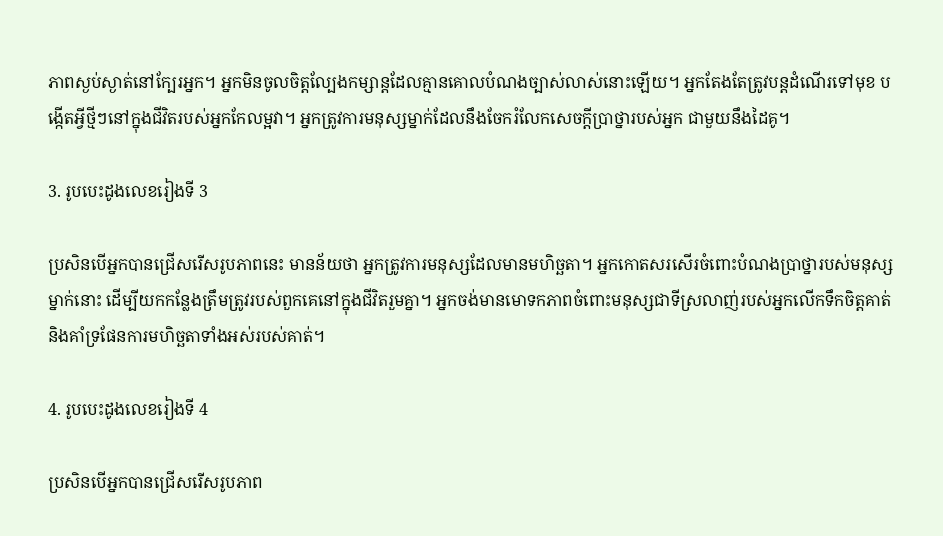ភាពស្ងប់ស្ងាត់នៅក្បែរអ្នក។ អ្នកមិនចូលចិត្តល្បែងកម្សាន្តដែលគ្មានគោលបំណងច្បាស់លាស់នោះឡើយ។ អ្នកតែងតែត្រូវបន្តដំណើរទៅមុខ បង្កើតអ្វីថ្មីៗនៅក្នុងជីវិតរបស់អ្នកកែលម្អវា។ អ្នកត្រូវការមនុស្សម្នាក់ដែលនឹងចែករំលែកសេចក្តីប្រាថ្នារបស់អ្នក ជាមួយនឹងដៃគូ។

3. រូបបេះដូងលេខរៀងទី 3

ប្រសិនបើអ្នកបានជ្រើសរើសរូបភាពនេះ មានន័យថា អ្នកត្រូវការមនុស្សដែលមានមហិច្ឆតា។ អ្នកកោតសរសើរចំពោះបំណងប្រាថ្នារបស់មនុស្សម្នាក់នោះ ដើម្បីយកកន្លែងត្រឹមត្រូវរបស់ពួកគេនៅក្នុងជីវិតរួមគ្នា។ អ្នកចង់មានមោទកភាពចំពោះមនុស្សជាទីស្រលាញ់របស់អ្នកលើកទឹកចិត្តគាត់ និងគាំទ្រផែនការមហិច្ឆតាទាំងអស់របស់គាត់។

4. រូបបេះដូងលេខរៀងទី 4

ប្រសិនបើអ្នកបានជ្រើសរើសរូបភាព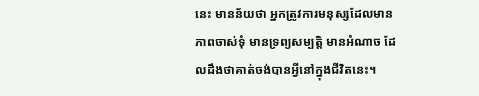នេះ មានន័យថា អ្នកត្រូវការមនុស្សដែលមានភាពចាស់ទុំ មានទ្រព្យសម្បត្តិ មានអំណាច ដែលដឹងថាគាត់ចង់បានអ្វីនៅក្នុងជីវិតនេះ។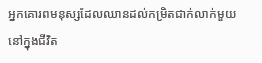អ្នកគោរពមនុស្សដែលឈានដល់កម្រិតជាក់លាក់មួយ នៅក្នុងជីវិត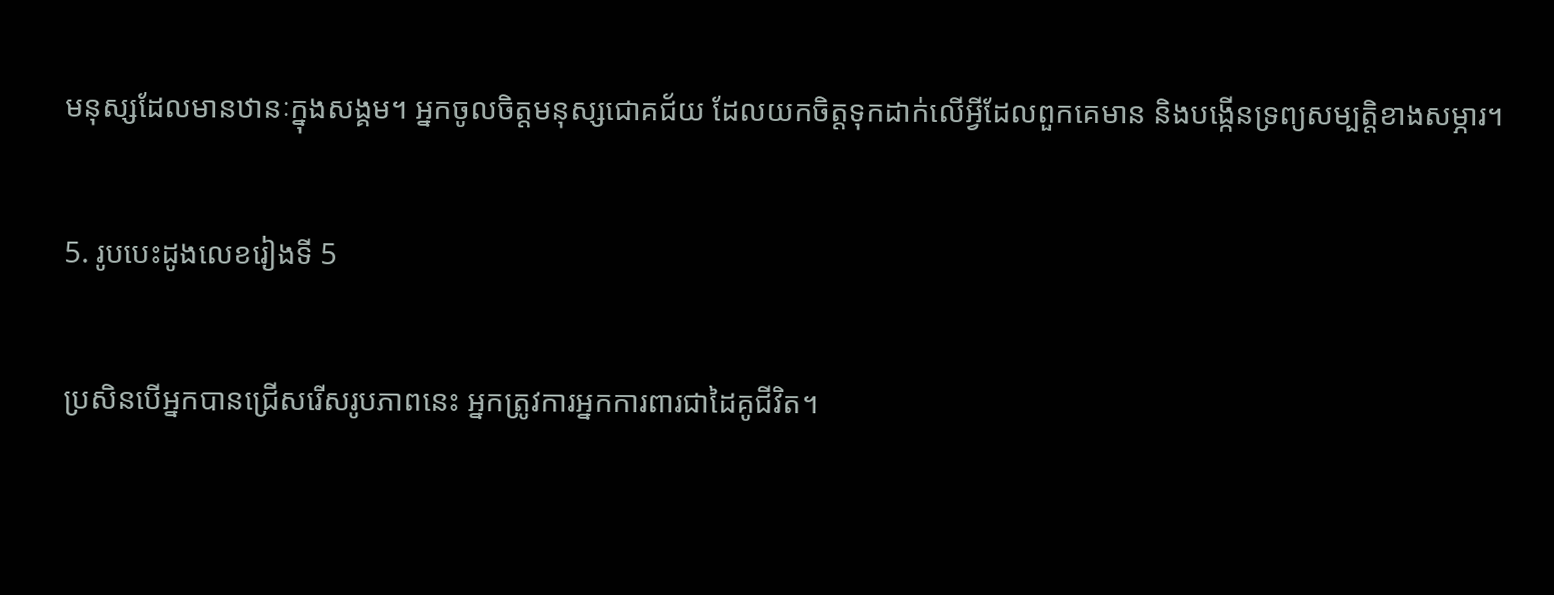មនុស្សដែលមានឋានៈក្នុងសង្គម។ អ្នកចូលចិត្តមនុស្សជោគជ័យ ដែលយកចិត្តទុកដាក់លើអ្វីដែលពួកគេមាន និងបង្កើនទ្រព្យសម្បត្តិខាងសម្ភារ។

5. រូបបេះដូងលេខរៀងទី 5

ប្រសិនបើអ្នកបានជ្រើសរើសរូបភាពនេះ អ្នកត្រូវការអ្នកការពារជាដៃគូជីវិត។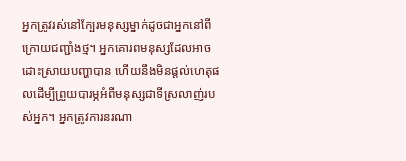អ្នកត្រូវរស់នៅក្បែរមនុស្សម្នាក់ដូចជាអ្នកនៅពីក្រោយជញ្ជាំងថ្ម។ អ្នកគោរពមនុស្សដែលអាចដោះស្រាយបញ្ហាបាន ហើយនឹងមិនផ្តល់ហេតុផលដើម្បីព្រួយបារម្ភអំពីមនុស្សជាទីស្រលាញ់របស់អ្នក។ អ្នកត្រូវការនរណា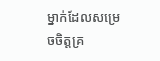ម្នាក់ដែលសម្រេចចិត្តគ្រ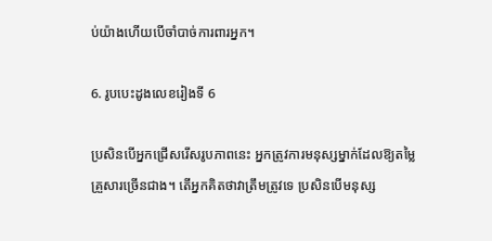ប់យ៉ាងហើយបើចាំបាច់ការពារអ្នក។

6. រូបបេះដូងលេខរៀងទី 6

ប្រសិនបើអ្នកជ្រើសរើសរូបភាពនេះ អ្នកត្រូវការមនុស្សម្នាក់ដែលឱ្យតម្លៃគ្រួសារច្រើនជាង។ តើអ្នកគិតថាវាត្រឹមត្រូវទេ ប្រសិនបើមនុស្ស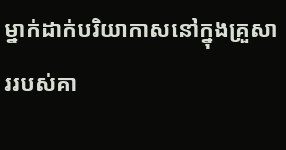ម្នាក់ដាក់បរិយាកាសនៅក្នុងគ្រួសាររបស់គា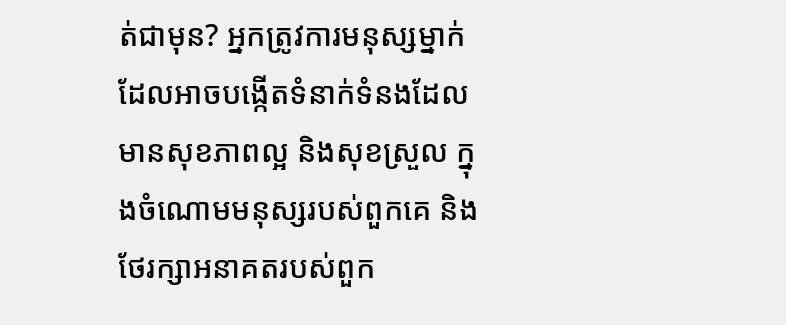ត់ជាមុន? អ្នកត្រូវការមនុស្សម្នាក់ដែលអាចបង្កើតទំនាក់ទំនងដែលមានសុខភាពល្អ និងសុខស្រួល ក្នុងចំណោមមនុស្សរបស់ពួកគេ និងថែរក្សាអនាគតរបស់ពួក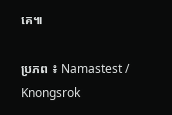គេ៕

ប្រភព ៖ Namastest / Knongsrok